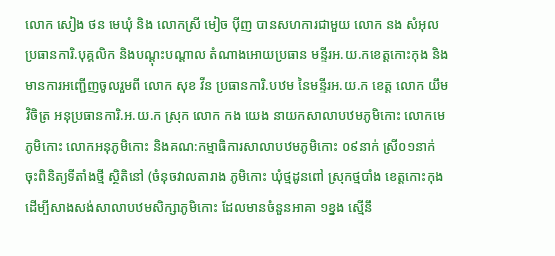លោក សៀង ថន មេឃុំ និង លោកស្រី មៀច បុីញ បានសហការជាមួយ លោក នង សំអុល ប្រធានការិ.បុគ្គលិក និងបណ្តុះបណ្តាល តំណាងអោយប្រធាន មន្ទីរអ.យ.កខេត្តកោះកុង និងមានការអញ្ជើញចូលរួមពី លោក សុខ វីន ប្រធានការិ.បឋម នៃមន្ទីរអ.យ.ក ខេត្ត លោក យឹម វិចិត្រ អនុប្រធានការិ.អ.យ.ក ស្រុក លោក កង យេង នាយកសាលាបឋមភូមិកោះ លោកមេភូមិកោះ លោកអនុភូមិកោះ និងគណ:កម្មាធិការសាលាបឋមភូមិកោះ ០៩នាក់ ស្រី០១នាក់ ចុះពិនិត្យទីតាំងថ្មី ស្ថិតិនៅ (ចំនុចវាលតារាង ភូមិកោះ ឃុំថ្មដូនពៅ ស្រុកថ្មបាំង ខេត្តកោះកុង ដើម្បីសាងសង់សាលាបឋមសិក្សាភូមិកោះ ដែលមានចំនួនអាគា ១ខ្នង ស្មើនឹ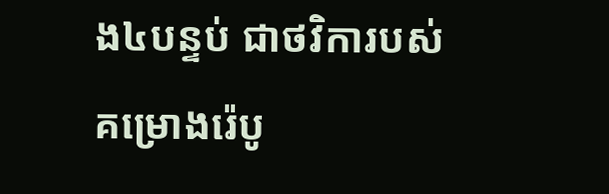ង៤បន្ទប់ ជាថវិការបស់ គម្រោងរ៉េបូ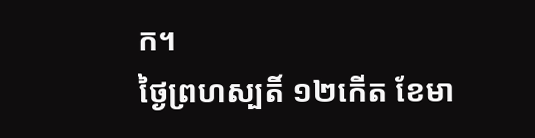ក។
ថ្ងៃព្រហស្បតិ៍ ១២កើត ខែមា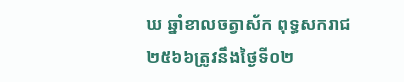ឃ ឆ្នាំខាលចត្វាស័ក ពុទ្ធសករាជ ២៥៦៦ត្រូវនឹងថ្ងៃទី០២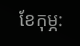ខែកុម្ភ: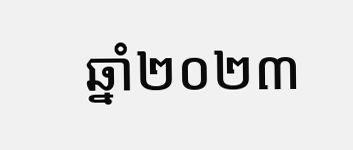ឆ្នាំ២០២៣